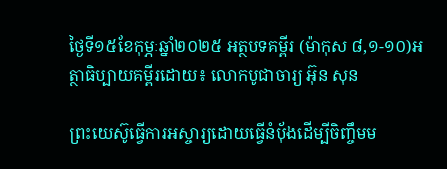ថ្ងៃទី១៥ខែកុម្ភៈឆ្នាំ២០២៥ អត្ថបទគម្ពីរ (ម៉ាកុស ៨,១-១០)អត្ថាធិប្បាយគម្ពីរដោយ៖ លោកបូជាចារ្យ អ៊ុន សុន

ព្រះយេស៊ូធ្វើការអស្ចារ្យដោយធ្វើនំប៉័ងដើម្បីចិញ្ចឹមម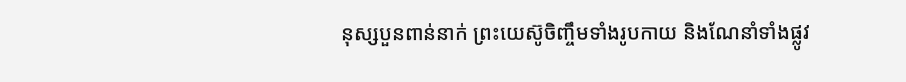នុស្សបួនពាន់នាក់ ព្រះយេស៊ូចិញ្ចឹមទាំងរូបកាយ និងណែនាំទាំងផ្លូវ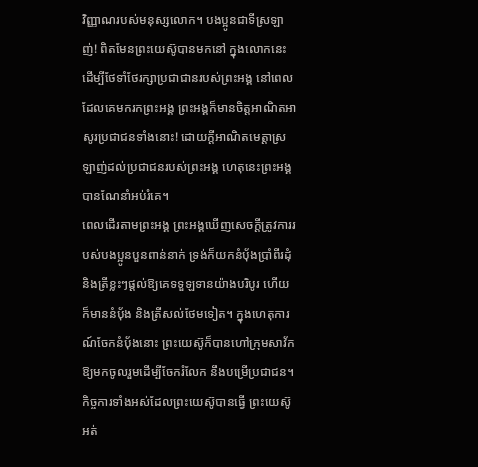វិញ្ញាណរបស់មនុស្សលោក។ បងប្អូនជាទីស្រឡាញ់! ពិតមែនព្រះយេស៊ូបានមកនៅ ក្នុងលោកនេះដើម្បីថែទាំថែរក្សាប្រជាជានរបស់ព្រះអង្គ នៅពេលដែលគេមករកព្រះអង្គ ព្រះអង្គក៏មានចិត្តអាណិតអាសូរប្រជាជនទាំងនោះ! ដោយក្តីអាណិតមេត្តាស្រឡាញ់ដល់ប្រជាជនរបស់ព្រះអង្គ ហេតុនេះព្រះអង្គបានណែនាំអប់រំគេ។
ពេលដើរតាមព្រះអង្គ ព្រះអង្គឃើញសេចក្តីត្រូវការរបស់បងប្អូនបួនពាន់នាក់ ទ្រង់ក៏យកនំប៉័ងប្រាំពីរដុំ និងត្រីខ្លះៗផ្តល់ឱ្យគេទទួឡទានយ៉ាងបរិបូរ ហើយក៏មាននំប៉័ង និងត្រីសល់ថែមទៀត។ ក្នុងហេតុការណ៍ចែកនំប៉័ងនោះ ព្រះយេស៊ូក៏បានហៅក្រុមសាវ័កឱ្យមកចូលរួមដើម្បីចែករំលែក នឹងបម្រើប្រជាជន។ កិច្ចការទាំងអស់ដែលព្រះយេស៊ូបានធ្វើ ព្រះយេស៊ូអត់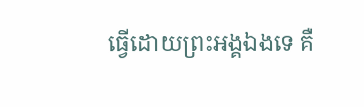ធ្វើដោយព្រះអង្គឯងទេ គឺ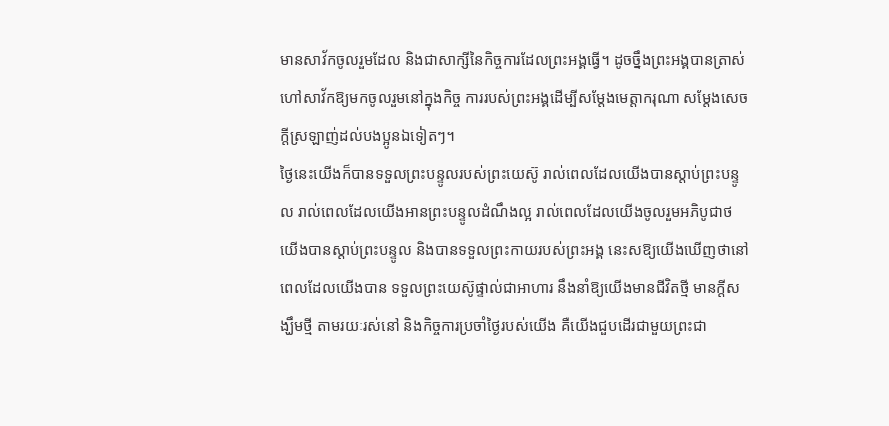មានសាវ័កចូលរួមដែល និងជាសាក្សីនៃកិច្ចការដែលព្រះអង្គធ្វើ។ ដូចចឹ្នងព្រះអង្គបានត្រាស់ហៅសាវ័កឱ្យមកចូលរួមនៅក្នុងកិច្ច ការរបស់ព្រះអង្គដើម្បីសម្តែងមេត្តាករុណា សម្តែងសេចក្តីស្រឡាញ់ដល់បងប្អូនឯទៀតៗ។
ថ្ងៃនេះយើងក៏បានទទួលព្រះបន្ទូលរបស់ព្រះយេស៊ូ រាល់ពេលដែលយើងបានស្តាប់ព្រះបន្ទូល រាល់ពេលដែលយើងអានព្រះបន្ទូលដំណឹងល្អ រាល់ពេលដែលយើងចូលរួមអភិបូជាថ យើងបានស្តាប់ព្រះបន្ទូល និងបានទទួលព្រះកាយរបស់ព្រះអង្គ នេះសឱ្យយើងឃើញថានៅពេលដែលយើងបាន ទទួលព្រះយេស៊ូផ្ទាល់ជាអាហារ នឹងនាំឱ្យយើងមានជីវិតថ្មី មានក្តីសង្ឃឹមថ្មី តាមរយៈរស់នៅ និងកិច្ចការប្រចាំថ្ងៃរបស់យើង គឺយើងជួបដើរជាមួយព្រះជា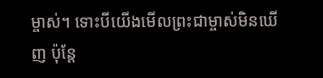ម្ចាស់។ ទោះបីយើងមើលព្រះជាម្ចាស់មិនឃើញ ប៉ុន្តែ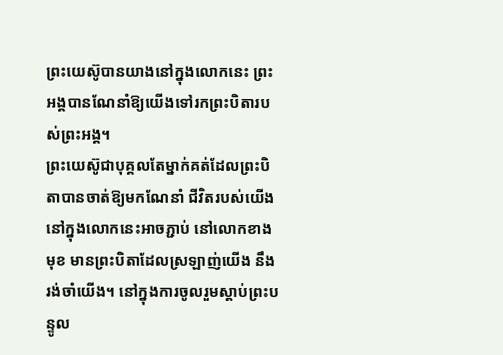ព្រះយេស៊ូបានយាងនៅក្នុងលោកនេះ ព្រះអង្គបានណែនាំឱ្យយើងទៅរកព្រះបិតារបស់ព្រះអង្គ។
ព្រះយេស៊ូជាបុគ្គលតែម្នាក់គត់ដែលព្រះបិតាបានចាត់ឱ្យមកណែនាំ ជីវិតរបស់យើងនៅក្នុងលោកនេះអាចភ្ជាប់ នៅលោកខាងមុខ មានព្រះបិតាដែលស្រឡាញ់យើង នឹងរង់ចាំយើង។ នៅក្នុងការចូលរួមស្តាប់ព្រះបន្ទូល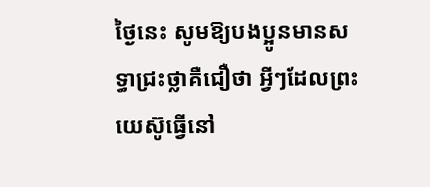ថ្ងៃនេះ សូមឱ្យបងប្អូនមានសទ្ធាជ្រះថ្លាគឺជឿថា អ្វីៗដែលព្រះយេស៊ូធ្វើនៅ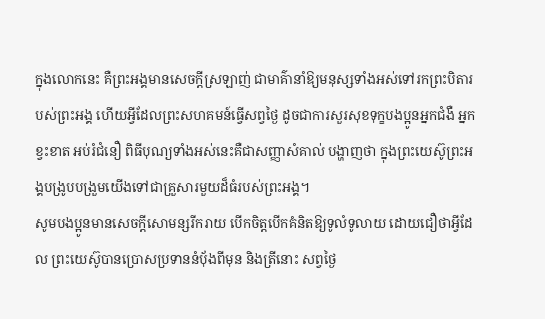ក្នុងលោកនេះ គឺព្រះអង្គមានសេចក្តីស្រឡាញ់ ជាមាគ៌ានាំឱ្យមនុស្សទាំងអស់ទៅរកព្រះបិតារបស់ព្រះអង្គ ហើយអ្វីដែលព្រះសហគមន៍ធ្វើសព្វថ្ងៃ ដូចជាការសួរសុខទុក្ខបងប្អូនអ្នកជំងឺ អ្នកខ្វះខាត អប់រំជំនឿ ពិធីបុណ្យទាំងអស់នេះគឺជាសញ្ញាសំគាល់ បង្ហាញថា ក្នុងព្រះយេស៊ូព្រះអង្គបង្រូបបង្រួមយើងទៅជាគ្រួសារមួយដ៏ធំរបស់ព្រះអង្គ។
សូមបងប្អូនមានសេចក្តីសោមន្សរីករាយ បើកចិត្តបើកគំនិតឱ្យទូលំទូលាយ ដោយជឿថាអ្វីដែល ព្រះយេស៊ូបានប្រោសប្រទាននំប៉័ងពីមុន និងត្រីនោះ សព្វថ្ងៃ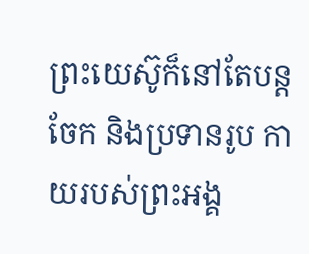ព្រះយេស៊ូក៏នៅតែបន្តចែក និងប្រទានរូប កាយរបស់ព្រះអង្គ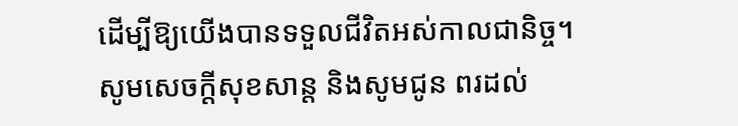ដើម្បីឱ្យយើងបានទទួលជីវិតអស់កាលជានិច្ច។ សូមសេចក្តីសុខសាន្ត និងសូមជូន ពរដល់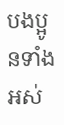បងប្អូនទាំងអស់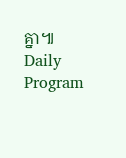គ្នា៕
Daily Program